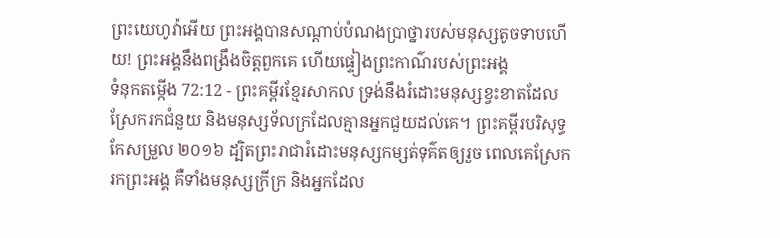ព្រះយេហូវ៉ាអើយ ព្រះអង្គបានសណ្ដាប់បំណងប្រាថ្នារបស់មនុស្សតូចទាបហើយ! ព្រះអង្គនឹងពង្រឹងចិត្តពួកគេ ហើយផ្ទៀងព្រះកាណ៌របស់ព្រះអង្គ
ទំនុកតម្កើង 72:12 - ព្រះគម្ពីរខ្មែរសាកល ទ្រង់នឹងរំដោះមនុស្សខ្វះខាតដែលស្រែករកជំនួយ និងមនុស្សទ័លក្រដែលគ្មានអ្នកជួយដល់គេ។ ព្រះគម្ពីរបរិសុទ្ធកែសម្រួល ២០១៦ ដ្បិតព្រះរាជារំដោះមនុស្សកម្សត់ទុគ៌តឲ្យរួច ពេលគេស្រែករកព្រះអង្គ គឺទាំងមនុស្សក្រីក្រ និងអ្នកដែល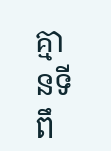គ្មានទីពឹ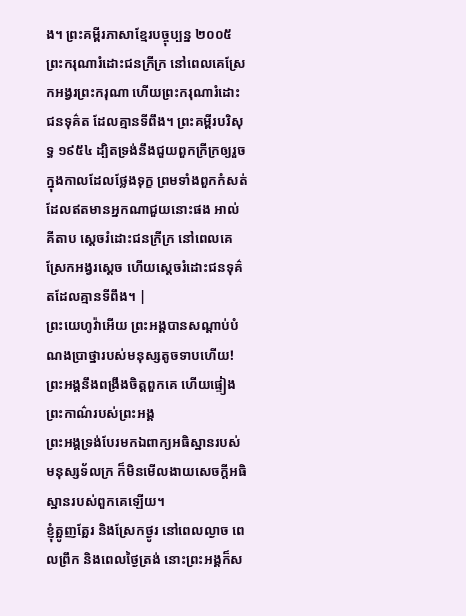ង។ ព្រះគម្ពីរភាសាខ្មែរបច្ចុប្បន្ន ២០០៥ ព្រះករុណារំដោះជនក្រីក្រ នៅពេលគេស្រែកអង្វរព្រះករុណា ហើយព្រះករុណារំដោះជនទុគ៌ត ដែលគ្មានទីពឹង។ ព្រះគម្ពីរបរិសុទ្ធ ១៩៥៤ ដ្បិតទ្រង់នឹងជួយពួកក្រីក្រឲ្យរួច ក្នុងកាលដែលថ្លែងទុក្ខ ព្រមទាំងពួកកំសត់ ដែលឥតមានអ្នកណាជួយនោះផង អាល់គីតាប ស្តេចរំដោះជនក្រីក្រ នៅពេលគេស្រែកអង្វរស្តេច ហើយស្តេចរំដោះជនទុគ៌តដែលគ្មានទីពឹង។ |
ព្រះយេហូវ៉ាអើយ ព្រះអង្គបានសណ្ដាប់បំណងប្រាថ្នារបស់មនុស្សតូចទាបហើយ! ព្រះអង្គនឹងពង្រឹងចិត្តពួកគេ ហើយផ្ទៀងព្រះកាណ៌របស់ព្រះអង្គ
ព្រះអង្គទ្រង់បែរមកឯពាក្យអធិស្ឋានរបស់មនុស្សទ័លក្រ ក៏មិនមើលងាយសេចក្ដីអធិស្ឋានរបស់ពួកគេឡើយ។
ខ្ញុំត្អូញត្អែរ និងស្រែកថ្ងូរ នៅពេលល្ងាច ពេលព្រឹក និងពេលថ្ងៃត្រង់ នោះព្រះអង្គក៏ស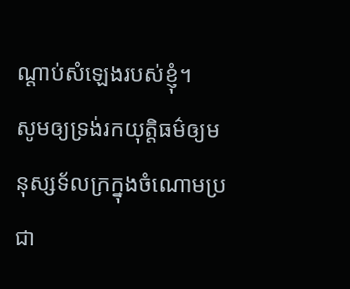ណ្ដាប់សំឡេងរបស់ខ្ញុំ។
សូមឲ្យទ្រង់រកយុត្តិធម៌ឲ្យមនុស្សទ័លក្រក្នុងចំណោមប្រជា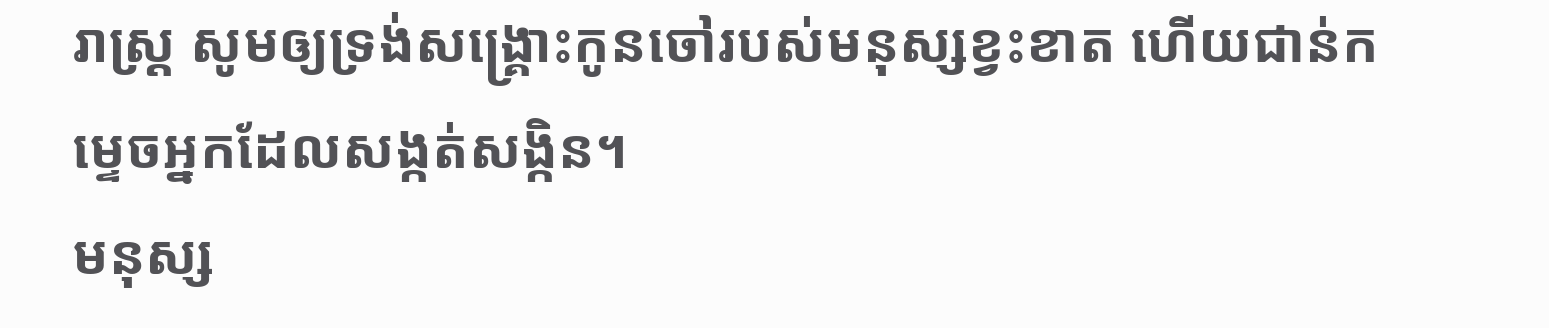រាស្ត្រ សូមឲ្យទ្រង់សង្គ្រោះកូនចៅរបស់មនុស្សខ្វះខាត ហើយជាន់កម្ទេចអ្នកដែលសង្កត់សង្កិន។
មនុស្ស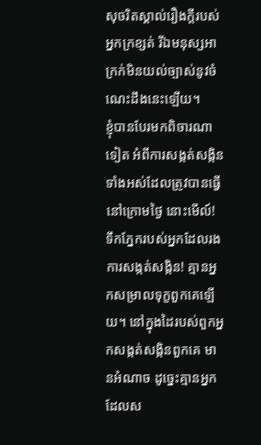សុចរិតស្គាល់រឿងក្ដីរបស់អ្នកក្រខ្សត់ រីឯមនុស្សអាក្រក់មិនយល់ច្បាស់នូវចំណេះដឹងនេះឡើយ។
ខ្ញុំបានបែរមកពិចារណាទៀត អំពីការសង្កត់សង្កិនទាំងអស់ដែលត្រូវបានធ្វើនៅក្រោមថ្ងៃ នោះមើល៍! ទឹកភ្នែករបស់អ្នកដែលរងការសង្កត់សង្កិន! គ្មានអ្នកសម្រាលទុក្ខពួកគេឡើយ។ នៅក្នុងដៃរបស់ពួកអ្នកសង្កត់សង្កិនពួកគេ មានអំណាច ដូច្នេះគ្មានអ្នកដែលស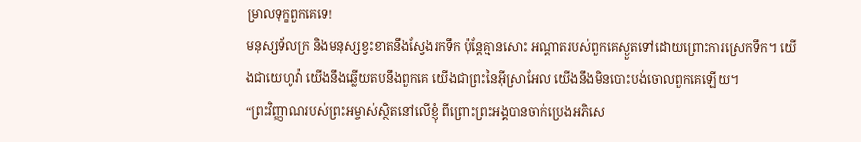ម្រាលទុក្ខពួកគេទេ!
មនុស្សទ័លក្រ និងមនុស្សខ្វះខាតនឹងស្វែងរកទឹក ប៉ុន្តែគ្មានសោះ អណ្ដាតរបស់ពួកគេស្ងួតទៅដោយព្រោះការស្រេកទឹក។ យើងជាយេហូវ៉ា យើងនឹងឆ្លើយតបនឹងពួកគេ យើងជាព្រះនៃអ៊ីស្រាអែល យើងនឹងមិនបោះបង់ចោលពួកគេឡើយ។
“ព្រះវិញ្ញាណរបស់ព្រះអម្ចាស់ស្ថិតនៅលើខ្ញុំ ពីព្រោះព្រះអង្គបានចាក់ប្រេងអភិសេ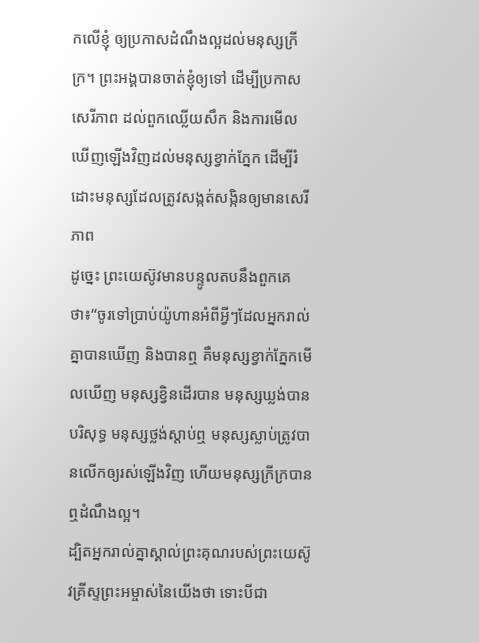កលើខ្ញុំ ឲ្យប្រកាសដំណឹងល្អដល់មនុស្សក្រីក្រ។ ព្រះអង្គបានចាត់ខ្ញុំឲ្យទៅ ដើម្បីប្រកាសសេរីភាព ដល់ពួកឈ្លើយសឹក និងការមើលឃើញឡើងវិញដល់មនុស្សខ្វាក់ភ្នែក ដើម្បីរំដោះមនុស្សដែលត្រូវសង្កត់សង្កិនឲ្យមានសេរីភាព
ដូច្នេះ ព្រះយេស៊ូវមានបន្ទូលតបនឹងពួកគេថា៖“ចូរទៅប្រាប់យ៉ូហានអំពីអ្វីៗដែលអ្នករាល់គ្នាបានឃើញ និងបានឮ គឺមនុស្សខ្វាក់ភ្នែកមើលឃើញ មនុស្សខ្វិនដើរបាន មនុស្សឃ្លង់បានបរិសុទ្ធ មនុស្សថ្លង់ស្ដាប់ឮ មនុស្សស្លាប់ត្រូវបានលើកឲ្យរស់ឡើងវិញ ហើយមនុស្សក្រីក្របានឮដំណឹងល្អ។
ដ្បិតអ្នករាល់គ្នាស្គាល់ព្រះគុណរបស់ព្រះយេស៊ូវគ្រីស្ទព្រះអម្ចាស់នៃយើងថា ទោះបីជា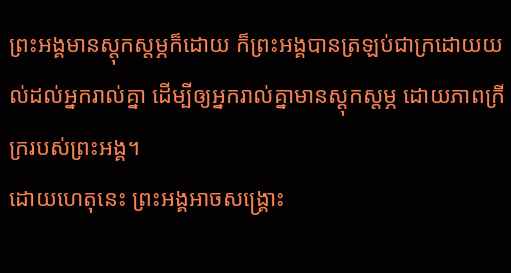ព្រះអង្គមានស្ដុកស្ដម្ភក៏ដោយ ក៏ព្រះអង្គបានត្រឡប់ជាក្រដោយយល់ដល់អ្នករាល់គ្នា ដើម្បីឲ្យអ្នករាល់គ្នាមានស្ដុកស្ដម្ភ ដោយភាពក្រីក្ររបស់ព្រះអង្គ។
ដោយហេតុនេះ ព្រះអង្គអាចសង្គ្រោះ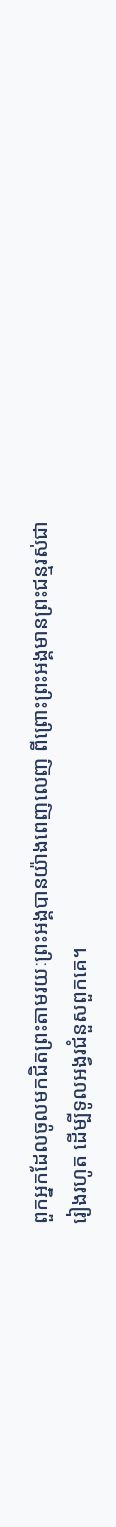ពួកអ្នកដែលចូលមកជិតព្រះតាមរយៈព្រះអង្គបានយ៉ាងពេញលេញ ពីព្រោះព្រះអង្គមានព្រះជន្មរស់ជារៀងរហូត ដើម្បីទូលអង្វរជំនួសពួកគេ។